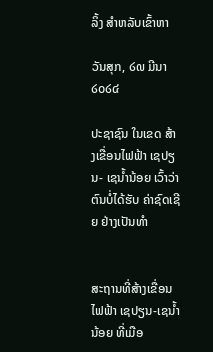ລິ້ງ ສຳຫລັບເຂົ້າຫາ

ວັນສຸກ, ໒໙ ມີນາ ໒໐໒໔

ປະຊາຊົນ ໃນເຂດ ສ້າງເຂື່ອນໄຟຟ້າ ເຊປຽນ- ເຊນໍ້ານ້ອຍ ເວົ້າວ່າ ຕົນບໍ່ໄດ້ຮັບ ຄ່າຊົດເຊີຍ ຢ່າງເປັນທໍາ


ສະຖານທີ່ສ້າງເຂື່ອນໄຟຟ້າ ເຊປຽນ-ເຊນໍ້ານ້ອຍ ທີ່ເມືອ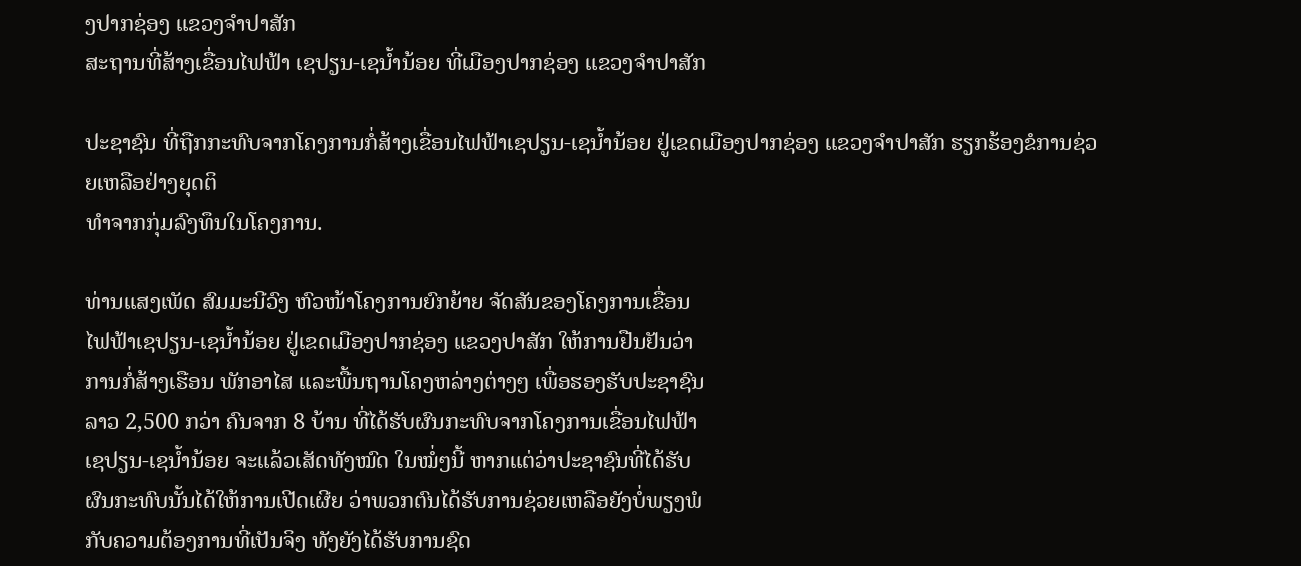ງປາກຊ່ອງ ແຂວງຈໍາປາສັກ
ສະຖານທີ່ສ້າງເຂື່ອນໄຟຟ້າ ເຊປຽນ-ເຊນໍ້ານ້ອຍ ທີ່ເມືອງປາກຊ່ອງ ແຂວງຈໍາປາສັກ

ປະຊາຊົນ ທີ່ຖືກກະທົບຈາກໂຄງການກໍ່ສ້າງເຂື່ອນໄຟຟ້າເຊປຽນ-ເຊນໍ້ານ້ອຍ ຢູ່ເຂດເມືອງປາກຊ່ອງ ແຂວງຈໍາປາສັກ ຮຽກຮ້ອງຂໍການຊ່ວຍເຫລືອຢ່າງຍຸດຕິ
ທໍາຈາກກຸ່ມລົງທຶນໃນໂຄງການ.

ທ່ານແສງເພັດ ສົມມະນີວົງ ຫົວໜ້າໂຄງການຍົກຍ້າຍ ຈັດສັນຂອງໂຄງການເຂື່ອນ
ໄຟຟ້າເຊປຽນ-ເຊນໍ້ານ້ອຍ ຢູ່ເຂດເມືອງປາກຊ່ອງ ແຂວງປາສັກ ໃຫ້ການຢືນຢັນວ່າ
ການກໍ່ສ້າງເຮືອນ ພັກອາໄສ ແລະພື້ນຖານໂຄງຫລ່າງຕ່າງໆ ເພື່ອຮອງຮັບປະຊາຊົນ
ລາວ 2,500 ກວ່າ ຄົນຈາກ 8 ບ້ານ ທີ່ໄດ້ຮັບຜົນກະທົບຈາກໂຄງການເຂື່ອນໄຟຟ້າ
ເຊປຽນ-ເຊນໍ້ານ້ອຍ ຈະແລ້ວເສັດທັງໝົດ ໃນໝໍ່ໆນີ້ ຫາກແຕ່ວ່າປະຊາຊົນທີ່ໄດ້ຮັບ
ຜົນກະທົບນັ້ນໄດ້ໃຫ້ການເປີດເຜີຍ ວ່າພວກຕົນໄດ້ຮັບການຊ່ວຍເຫລືອຍັງບໍ່ພຽງພໍ
ກັບຄວາມຕ້ອງການທີ່ເປັນຈິງ ທັງຍັງໄດ້ຮັບການຊົດ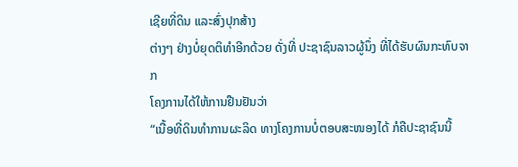ເຊີຍທີ່ດິນ ແລະສົ່ງປຸກສ້າງ
ຕ່າງໆ ຢ່າງບໍ່ຍຸດຕິທໍາອີກດ້ວຍ ດັ່ງທີ່ ປະຊາຊົນລາວຜູ້ນຶ່ງ ທີ່ໄດ້ຮັບຜົນກະທົບຈາກ
ໂຄງການໄດ້ໃຫ້ການຢືນຢັນວ່າ
“ເນື້ອທີ່ດິນທໍາການຜະລິດ ທາງໂຄງການບໍ່ຕອບສະໜອງໄດ້ ກໍຄືປະຊາຊົນນີ້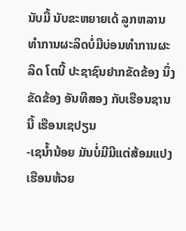ນັບມື້ ນັບຂະຫຍາຍເດ້ ລູກຫລານທໍາການຜະລິດບໍ່ມີບ່ອນທໍາການຜະລິດ ໂຕນີ້ ປະຊາຊົນຢາກຂັດຂ້ອງ ນຶ່ງຂັດຂ້ອງ ອັນທີສອງ ກັບເຮືອນຊານນີ້ ເຮືອນເຊປຽນ
-ເຊນໍ້ານ້ອຍ ມັນບໍ່ມີມີແຕ່ສ້ອມແປງເຮືອນຫ້ວຍ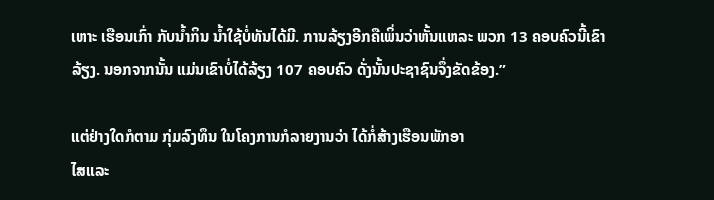ເຫາະ ເຮືອນເກົ່າ ກັບນໍ້າກິນ ນໍ້າໃຊ້ບໍ່ທັນໄດ້ມີ. ການລ້ຽງອີກຄືເພິ່ນວ່າຫັ້ນແຫລະ ພວກ 13 ຄອບຄົວນີ້ເຂົາ
ລ້ຽງ. ນອກຈາກນັ້ນ ແມ່ນເຂົາບໍ່ໄດ້ລ້ຽງ 107 ຄອບຄົວ ດັ່ງນັ້ນປະຊາຊົນຈຶ່ງຂັດຂ້ອງ.”

ແຕ່ຢ່າງໃດກໍຕາມ ກຸ່ມລົງທຶນ ໃນໂຄງການກໍລາຍງານວ່າ ໄດ້ກໍ່ສ້າງເຮືອນພັກອາ
ໄສແລະ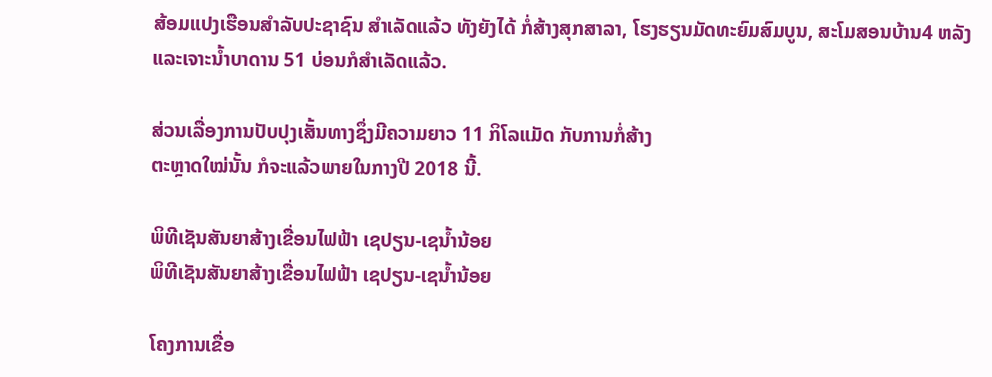ສ້ອມແປງເຮືອນສໍາລັບປະຊາຊົນ ສໍາເລັດແລ້ວ ທັງຍັງໄດ້ ກໍ່ສ້າງສຸກສາລາ, ໂຮງຮຽນມັດທະຍົມສົມບູນ, ສະໂມສອນບ້ານ4 ຫລັງ ແລະເຈາະນໍ້າບາດານ 51 ບ່ອນກໍສໍາເລັດແລ້ວ.

ສ່ວນເລື່ອງການປັບປຸງເສັ້ນທາງຊຶ່ງມີຄວາມຍາວ 11 ກິໂລແມັດ ກັບການກໍ່ສ້າງ
ຕະຫຼາດໃໝ່ນັ້ນ ກໍຈະແລ້ວພາຍໃນກາງປີ 2018 ນີ້.

ພິທີເຊັນສັນຍາສ້າງເຂື່ອນໄຟຟ້າ ເຊປຽນ-ເຊນໍ້ານ້ອຍ
ພິທີເຊັນສັນຍາສ້າງເຂື່ອນໄຟຟ້າ ເຊປຽນ-ເຊນໍ້ານ້ອຍ

ໂຄງການເຂື່ອ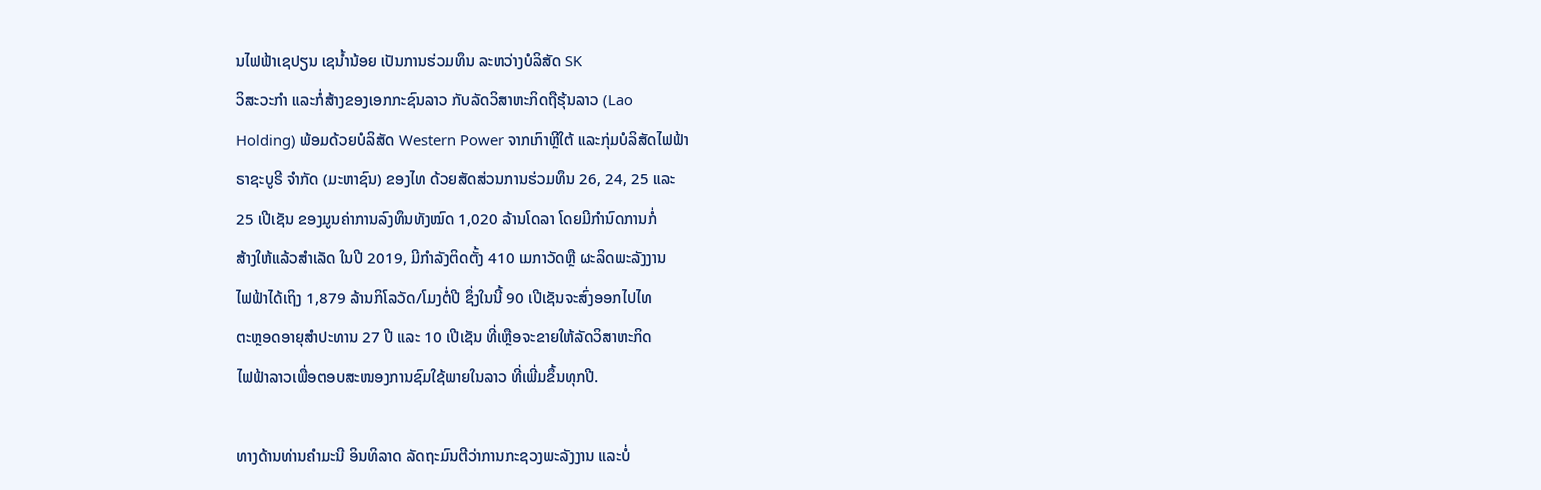ນໄຟຟ້າເຊປຽນ ເຊນ້ຳນ້ອຍ ເປັນການຮ່ວມທຶນ ລະຫວ່າງບໍລິສັດ SK
ວິສະວະກຳ ແລະກໍ່ສ້າງຂອງເອກກະຊົນລາວ ກັບລັດວິສາຫະກິດຖືຮຸ້ນລາວ (Lao
Holding) ພ້ອມດ້ວຍບໍລິສັດ Western Power ຈາກເກົາຫຼີໃຕ້ ແລະກຸ່ມບໍລິສັດໄຟຟ້າ
ຣາຊະບູຣີ ຈຳກັດ (ມະຫາຊົນ) ຂອງໄທ ດ້ວຍສັດສ່ວນການຮ່ວມທຶນ 26, 24, 25 ແລະ
25 ເປີເຊັນ ຂອງມູນຄ່າການລົງທຶນທັງໝົດ 1,020 ລ້ານໂດລາ ໂດຍມີກຳນົດການກໍ່
ສ້າງໃຫ້ແລ້ວສຳເລັດ ໃນປີ 2019, ມີກຳລັງຕິດຕັ້ງ 410 ເມກາວັດຫຼື ຜະລິດພະລັງງານ
ໄຟຟ້າໄດ້ເຖິງ 1,879 ລ້ານກິໂລວັດ/ໂມງຕໍ່ປີ ຊຶ່ງໃນນີ້ 90 ເປີເຊັນຈະສົ່ງອອກໄປໄທ
ຕະຫຼອດອາຍຸສຳປະທານ 27 ປີ ແລະ 10 ເປີເຊັນ ທີ່ເຫຼືອຈະຂາຍໃຫ້ລັດວິສາຫະກິດ
ໄຟຟ້າລາວເພື່ອຕອບສະໜອງການຊົມໃຊ້ພາຍໃນລາວ ທີ່ເພີ່ມຂຶ້ນທຸກປີ.

ທາງດ້ານທ່ານຄໍາມະນີ ອິນທິລາດ ລັດຖະມົນຕີວ່າການກະຊວງພະລັງງານ ແລະບໍ່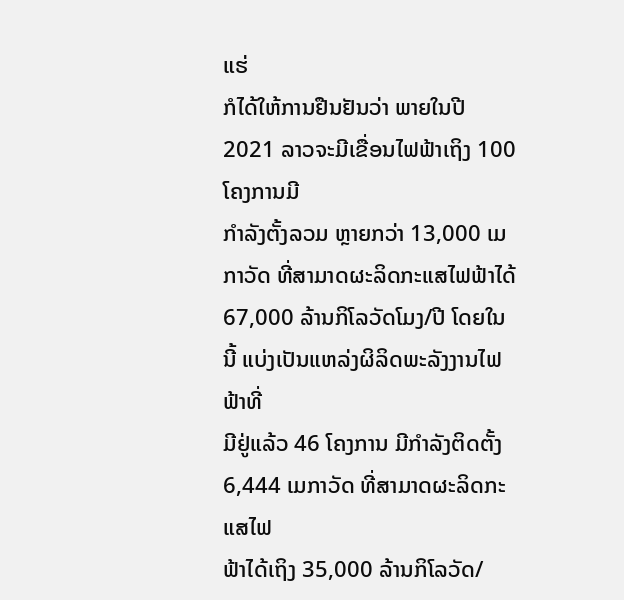ແຮ່
ກໍໄດ້ໃຫ້ການຢືນຢັນວ່າ ພາຍໃນປີ 2021 ລາວຈະມີເຂື່ອນໄຟຟ້າເຖິງ 100 ໂຄງການມີ
ກຳລັງຕັ້ງລວມ ຫຼາຍກວ່າ 13,000 ເມກາວັດ ທີ່ສາມາດຜະລິດກະແສໄຟຟ້າໄດ້
67,000 ລ້ານກິໂລວັດໂມງ/ປີ ໂດຍໃນນີ້ ແບ່ງເປັນແຫລ່ງຜິລິດພະລັງງານໄຟຟ້າທີ່
ມີຢູ່ແລ້ວ 46 ໂຄງການ ມີກຳລັງຕິດຕັ້ງ 6,444 ເມກາວັດ ທີ່ສາມາດຜະລິດກະແສໄຟ
ຟ້າໄດ້ເຖິງ 35,000 ລ້ານກິໂລວັດ/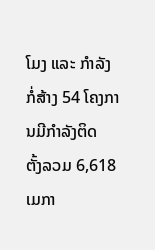ໂມງ ແລະ ກຳລັງກໍ່ສ້າງ 54 ໂຄງການມີກຳລັງຕິດ
ຕັ້ງລວມ 6,618 ເມກາ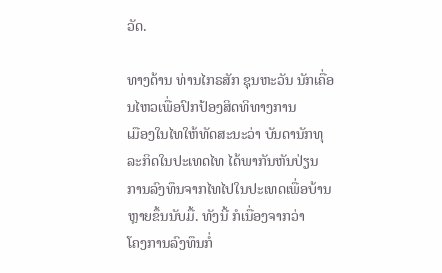ວັດ.

ທາງດ້ານ ທ່ານໄກຣສັກ ຊຸນຫະວັນ ນັກເຄື່ອນໄຫວເພື່ອປົກປ້ອງສິດທິທາງການ
ເມືອງໃນໄທໃຫ້ທັດສະນະວ່າ ບັນດານັກທຸລະກິດໃນປະເທດໄທ ໄດ້ພາກັນຫັນປ່ຽນ
ການລົງທຶນຈາກໄທໄປໃນປະເທດເພື່ອບ້ານຫຼາຍຂຶ້ນນັບມື້. ທັງນີ້ ກໍເນື່ອງຈາກວ່າ
ໂຄງການລົງທຶນກໍ່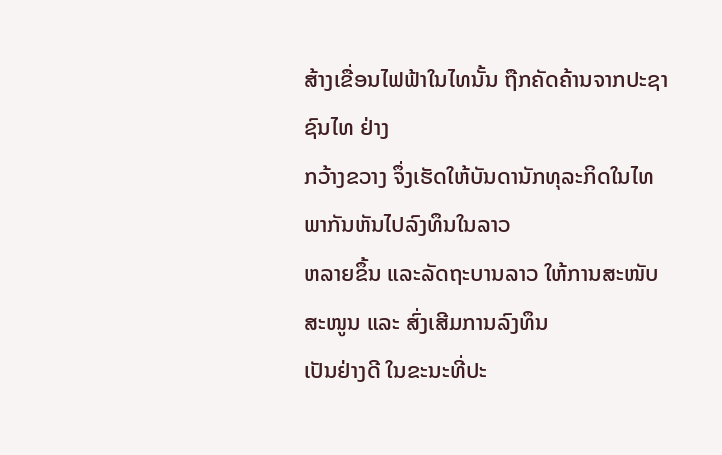ສ້າງເຂື່ອນໄຟຟ້າໃນໄທນັ້ນ ຖືກຄັດຄ້ານຈາກປະຊາຊົນໄທ ຢ່າງ
ກວ້າງຂວາງ ຈຶ່ງເຮັດໃຫ້ບັນດານັກທຸລະກິດໃນໄທພາກັນຫັນໄປລົງທຶນໃນລາວ
ຫລາຍຂຶ້ນ ແລະລັດຖະບານລາວ ໃຫ້ການສະໜັບສະໜູນ ແລະ ສົ່ງເສີມການລົງທຶນ
ເປັນຢ່າງດີ ໃນຂະນະທີ່ປະ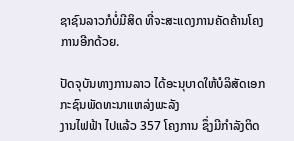ຊາຊົນລາວກໍບໍ່ມີສິດ ທີ່ຈະສະແດງການຄັດຄ້ານໂຄງ
ການອີກດ້ວຍ.

ປັດຈຸບັນທາງການລາວ ໄດ້ອະນຸບາດໃຫ້ບໍລິສັດເອກກະຊົນພັດທະນາແຫລ່ງພະລັງ
ງານໄຟຟ້າ ໄປແລ້ວ 357 ໂຄງການ ຊຶ່ງມີກຳລັງຕິດ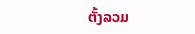ຕັ້ງລວມ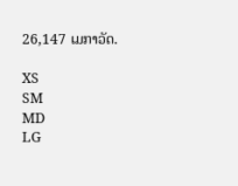26,147 ເມກາວັດ.

XS
SM
MD
LG